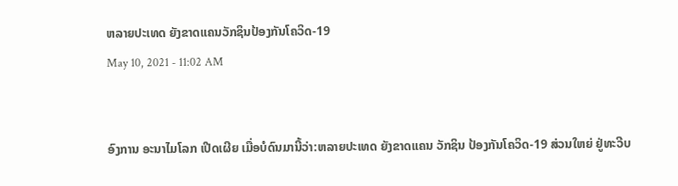ຫລາຍປະເທດ ຍັງຂາດແຄນວັກຊິນປ້ອງກັນໂຄວິດ-19
May 10, 2021 - 11:02 AM


ອົງການ ອະນາໄມໂລກ ເປີດເຜີຍ ເມື່ອບໍດົນມານີ້ວ່າ:ຫລາຍປະເທດ ຍັງຂາດແຄນ ວັກຊິນ ປ້ອງກັນໂຄວິດ-19 ສ່ວນໃຫຍ່ ຢູ່ທະວີບ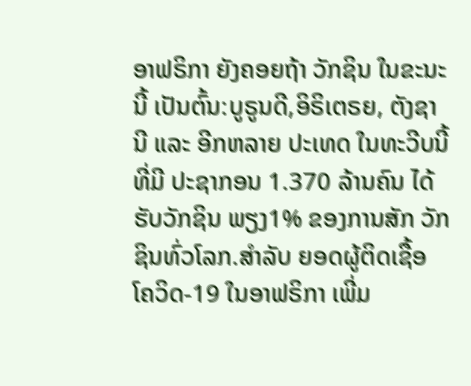ອາຟຣິກາ ຍັງຄອຍຖ້າ ວັກຊິນ ໃນຂະນະນີ້ ເປັນຕົ້ນ:ບູຣູນດີ,ອິຣິເຕຣຍ, ຕັງຊານີ ແລະ ອີກຫລາຍ ປະເທດ ໃນທະວີບນີ້ ທີ່ມີ ປະຊາກອນ 1.370 ລ້ານຄົນ ໄດ້ຮັບວັກຊິນ ພຽງ1% ຂອງການສັກ ວັກຊິນທົ່ວໂລກ.ສຳລັບ ຍອດຜູ້ຕິດເຊື້ອ ໂຄວິດ-19 ໃນອາຟຣິກາ ເພີ່ມ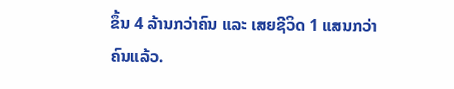ຂຶ້ນ 4 ລ້ານກວ່າຄົນ ແລະ ເສຍຊີວິດ 1 ແສນກວ່າຄົນແລ້ວ.